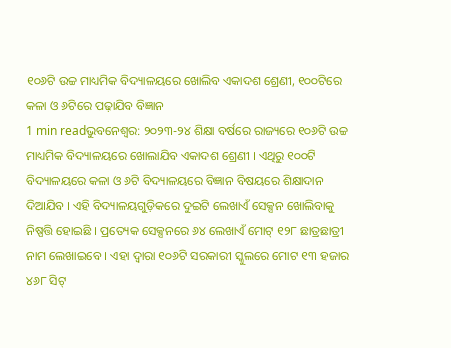୧୦୬ଟି ଉଚ୍ଚ ମାଧ୍ୟମିକ ବିଦ୍ୟାଳୟରେ ଖୋଲିବ ଏକାଦଶ ଶ୍ରେଣୀ, ୧୦୦ଟିରେ କଳା ଓ ୬ଟିରେ ପଢ଼ାଯିବ ବିଜ୍ଞାନ
1 min readଭୁବନେଶ୍ୱର: ୨୦୨୩-୨୪ ଶିକ୍ଷା ବର୍ଷରେ ରାଜ୍ୟରେ ୧୦୬ଟି ଉଚ୍ଚ ମାଧ୍ୟମିକ ବିଦ୍ୟାଳୟରେ ଖୋଲାଯିବ ଏକାଦଶ ଶ୍ରେଣୀ । ଏଥିରୁ ୧୦୦ଟି ବିଦ୍ୟାଳୟରେ କଳା ଓ ୬ଟି ବିଦ୍ୟାଳୟରେ ବିଜ୍ଞାନ ବିଷୟରେ ଶିକ୍ଷାଦାନ ଦିଆଯିବ । ଏହି ବିଦ୍ୟାଳୟଗୁଡ଼ିକରେ ଦୁଇଟି ଲେଖାଏଁ ସେକ୍ସନ ଖୋଲିବାକୁ ନିଷ୍ପତ୍ତି ହୋଇଛି । ପ୍ରତ୍ୟେକ ସେକ୍ସନରେ ୬୪ ଲେଖାଏଁ ମୋଟ୍ ୧୨୮ ଛାତ୍ରଛାତ୍ରୀ ନାମ ଲେଖାଇବେ । ଏହା ଦ୍ବାରା ୧୦୬ଟି ସରକାରୀ ସ୍କୁଲରେ ମୋଟ ୧୩ ହଜାର ୪୬୮ ସିଟ୍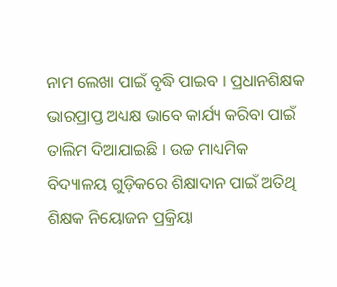ନାମ ଲେଖା ପାଇଁ ବୃଦ୍ଧି ପାଇବ । ପ୍ରଧାନଶିକ୍ଷକ ଭାରପ୍ରାପ୍ତ ଅଧ୍ୟକ୍ଷ ଭାବେ କାର୍ଯ୍ୟ କରିବା ପାଇଁ ତାଲିମ ଦିଆଯାଇଛି । ଉଚ୍ଚ ମାଧ୍ୟମିକ ବିଦ୍ୟାଳୟ ଗୁଡ଼ିକରେ ଶିକ୍ଷାଦାନ ପାଇଁ ଅତିଥି ଶିକ୍ଷକ ନିୟୋଜନ ପ୍ରକ୍ରିୟା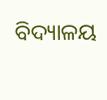ବିଦ୍ୟାଳୟ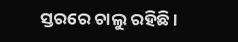ସ୍ତରରେ ଚାଲୁ ରହିଛି ।